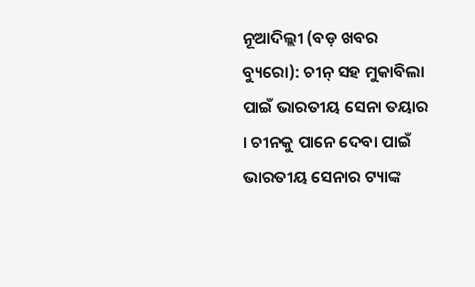ନୂଆଦିଲ୍ଲୀ (ବଡ଼ ଖବର ବ୍ୟୁରୋ): ଚୀନ୍ ସହ ମୁକାବିଲା ପାଇଁ ଭାରତୀୟ ସେନା ତୟାର । ଚୀନକୁ ପାନେ ଦେବା ପାଇଁ ଭାରତୀୟ ସେନାର ଟ୍ୟାଙ୍କ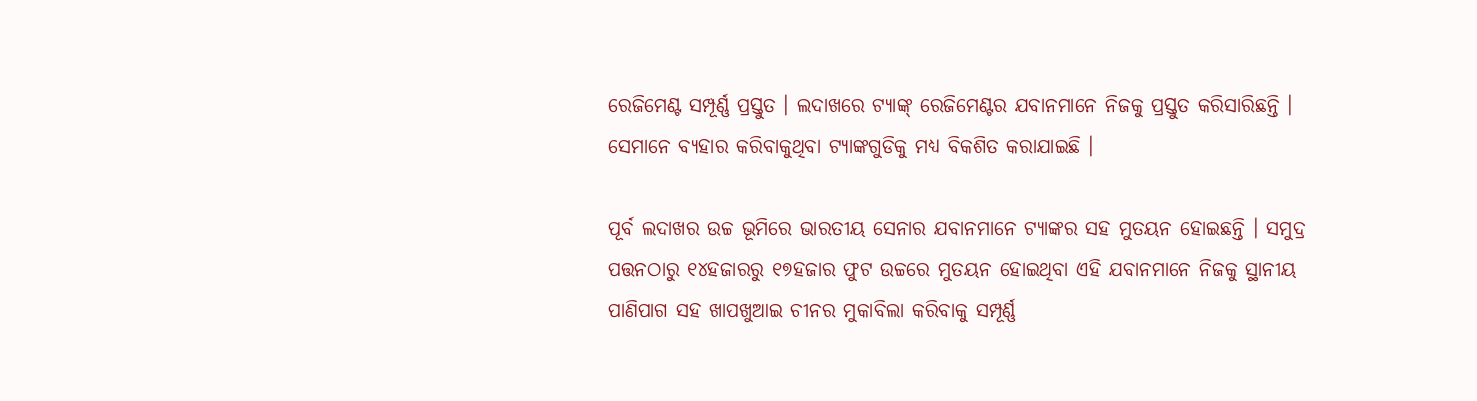ରେଜିମେଣ୍ଟ ସମ୍ପୂର୍ଣ୍ଣ ପ୍ରସ୍ତୁତ । ଲଦାଖରେ ଟ୍ୟାଙ୍କ୍ ରେଜିମେଣ୍ଟର ଯବାନମାନେ ନିଜକୁ ପ୍ରସ୍ତୁତ କରିସାରିଛନ୍ତି । ସେମାନେ ବ୍ୟହାର କରିବାକୁଥିବା ଟ୍ୟାଙ୍କଗୁଡିକୁ ମଧ୍ୟ ବିକଶିତ କରାଯାଇଛି ।

ପୂର୍ବ ଲଦାଖର ଉଚ୍ଚ ଭୂମିରେ ଭାରତୀୟ ସେନାର ଯବାନମାନେ ଟ୍ୟାଙ୍କର ସହ ମୁତୟନ ହୋଇଛନ୍ତି । ସମୁଦ୍ର ପତ୍ତନଠାରୁ ୧୪ହଜାରରୁ ୧୭ହଜାର ଫୁଟ ଉଚ୍ଚରେ ମୁତୟନ ହୋଇଥିବା ଏହି ଯବାନମାନେ ନିଜକୁ ସ୍ଥାନୀୟ ପାଣିପାଗ ସହ ଖାପଖୁଆଇ ଚୀନର ମୁକାବିଲା କରିବାକୁ ସମ୍ପୂର୍ଣ୍ଣ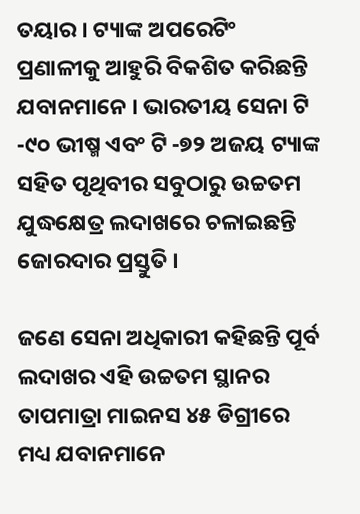ତୟାର । ଟ୍ୟାଙ୍କ ଅପରେଟିଂ ପ୍ରଣାଳୀକୁ ଆହୁରି ବିକଶିତ କରିଛନ୍ତି ଯବାନମାନେ । ଭାରତୀୟ ସେନା ଟି -୯୦ ଭୀଷ୍ମ ଏବଂ ଟି -୭୨ ଅଜୟ ଟ୍ୟାଙ୍କ ସହିତ ପୃଥିବୀର ସବୁଠାରୁ ଉଚ୍ଚତମ ଯୁଦ୍ଧକ୍ଷେତ୍ର ଲଦାଖରେ ଚଳାଇଛନ୍ତି ଜୋରଦାର ପ୍ରସ୍ତୁତି ।

ଜଣେ ସେନା ଅଧିକାରୀ କହିଛନ୍ତି ପୂର୍ବ ଲଦାଖର ଏହି ଉଚ୍ଚତମ ସ୍ଥାନର ତାପମାତ୍ରା ମାଇନସ ୪୫ ଡିଗ୍ରୀରେ ମଧ୍ୟ ଯବାନମାନେ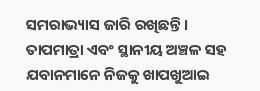ସମରାଭ୍ୟାସ ଜାରି ରଖିଛନ୍ତି । ତାପମାତ୍ରା ଏବଂ ସ୍ଥାନୀୟ ଅଞ୍ଚଳ ସହ ଯବାନମାନେ ନିଜକୁ ଖାପଖୁଆଇ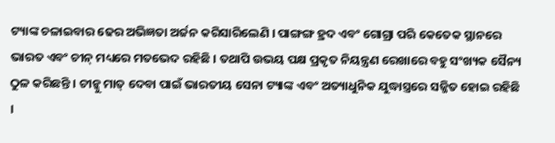ଟ୍ୟାଙ୍କ ଚଳାଇବାର ଢେର ଅଭିଜ୍ଞତା ଅର୍ଜନ କରିସାରିଲେଣି । ପାଙ୍ଗଙ୍ଗ ହ୍ରଦ ଏବଂ ଗୋଗ୍ରା ପରି କେତେକ ସ୍ଥାନରେ ଭାରତ ଏବଂ ଚୀନ୍ ମଧ୍ୟରେ ମତଭେଦ ରହିଛି । ତଥାପି ଉଭୟ ପକ୍ଷ ପ୍ରକୃତ ନିୟନ୍ତ୍ରଣ ରେଖାରେ ବହୁ ସଂଖ୍ୟକ ସୈନ୍ୟ ଠୁଳ କରିଛନ୍ତି । ଚୀନ୍କୁ ମାତ୍ ଦେବା ପାଇଁ ଭାରତୀୟ ସେନା ଟ୍ୟାଙ୍କ ଏବଂ ଅତ୍ୟାଧୁନିକ ଯୁଦ୍ଧାସ୍ତ୍ରରେ ସଜ୍ଜିତ ହୋଇ ରହିଛି ।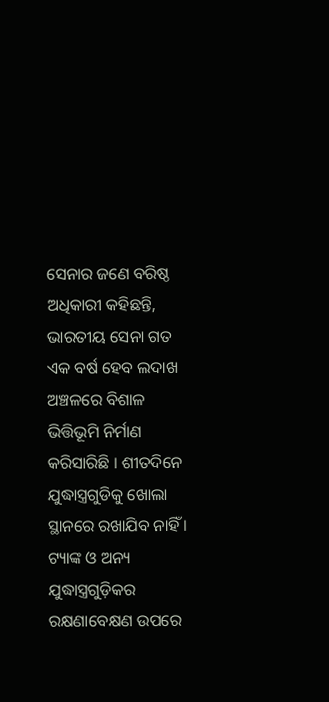ସେନାର ଜଣେ ବରିଷ୍ଠ ଅଧିକାରୀ କହିଛନ୍ତି, ଭାରତୀୟ ସେନା ଗତ ଏକ ବର୍ଷ ହେବ ଲଦାଖ ଅଞ୍ଚଳରେ ବିଶାଳ ଭିତ୍ତିଭୂମି ନିର୍ମାଣ କରିସାରିଛି । ଶୀତଦିନେ ଯୁଦ୍ଧାସ୍ତ୍ରଗୁଡିକୁ ଖୋଲା ସ୍ଥାନରେ ରଖାଯିବ ନାହିଁ । ଟ୍ୟାଙ୍କ ଓ ଅନ୍ୟ ଯୁଦ୍ଧାସ୍ତ୍ରଗୁଡ଼ିକର ରକ୍ଷଣାବେକ୍ଷଣ ଉପରେ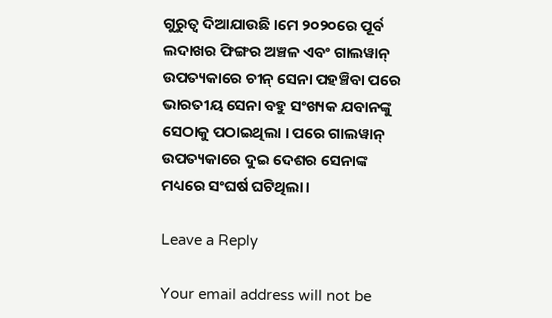ଗୁରୁତ୍ୱ ଦିଆଯାଉଛି ।ମେ ୨୦୨୦ରେ ପୂର୍ବ ଲଦାଖର ଫିଙ୍ଗର ଅଞ୍ଚଳ ଏବଂ ଗାଲୱାନ୍ ଉପତ୍ୟକାରେ ଚୀନ୍ ସେନା ପହଞ୍ଚିବା ପରେ ଭାରତୀୟ ସେନା ବହୁ ସଂଖ୍ୟକ ଯବାନଙ୍କୁ ସେଠାକୁ ପଠାଇଥିଲା । ପରେ ଗାଲୱାନ୍ ଉପତ୍ୟକାରେ ଦୁଇ ଦେଶର ସେନାଙ୍କ ମଧ୍ୟରେ ସଂଘର୍ଷ ଘଟିଥିଲା।

Leave a Reply

Your email address will not be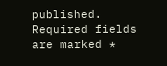published. Required fields are marked *